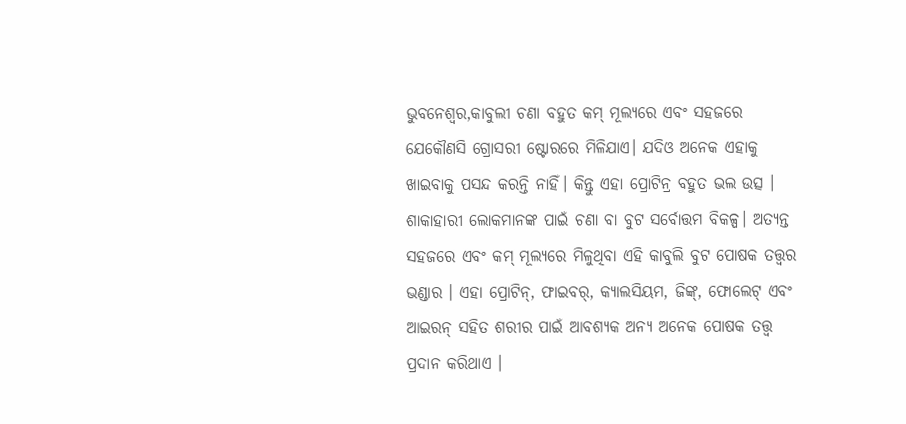ଭୁବନେଶ୍ୱର,କାବୁଲୀ ଚଣା ବହୁତ କମ୍ ମୂଲ୍ୟରେ ଏବଂ ସହଜରେ ଯେକୌଣସି ଗ୍ରୋସରୀ ଷ୍ଟୋରରେ ମିଳିଯାଏ। ଯଦିଓ ଅନେକ ଏହାକୁ ଖାଇବାକୁ ପସନ୍ଦ କରନ୍ତି ନାହିଁ। କିନ୍ତୁ ଏହା ପ୍ରୋଟିନ୍ର ବହୁତ ଭଲ ଉତ୍ସ । ଶାକାହାରୀ ଲୋକମାନଙ୍କ ପାଇଁ ଚଣା ବା ବୁଟ ସର୍ବୋତ୍ତମ ବିକଳ୍ପ। ଅତ୍ୟନ୍ତ ସହଜରେ ଏବଂ କମ୍ ମୂଲ୍ୟରେ ମିଳୁଥିବା ଏହି କାବୁଲି ବୁଟ ପୋଷକ ତତ୍ତ୍ୱର ଭଣ୍ଡାର । ଏହା ପ୍ରୋଟିନ୍, ଫାଇବର୍, କ୍ୟାଲସିୟମ, ଜିଙ୍କ୍, ଫୋଲେଟ୍ ଏବଂ ଆଇରନ୍ ସହିତ ଶରୀର ପାଇଁ ଆବଶ୍ୟକ ଅନ୍ୟ ଅନେକ ପୋଷକ ତତ୍ତ୍ୱ ପ୍ରଦାନ କରିଥାଏ ।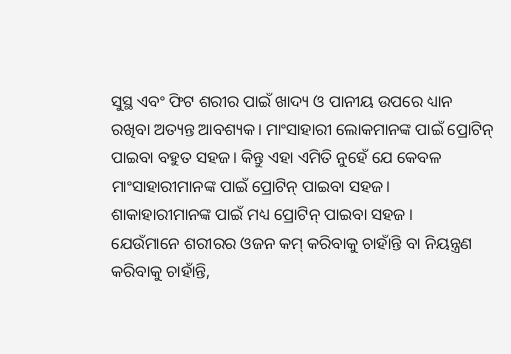ସୁସ୍ଥ ଏବଂ ଫିଟ ଶରୀର ପାଇଁ ଖାଦ୍ୟ ଓ ପାନୀୟ ଉପରେ ଧ୍ୟାନ ରଖିବା ଅତ୍ୟନ୍ତ ଆବଶ୍ୟକ। ମାଂସାହାରୀ ଲୋକମାନଙ୍କ ପାଇଁ ପ୍ରୋଟିନ୍ ପାଇବା ବହୁତ ସହଜ। କିନ୍ତୁ ଏହା ଏମିତି ନୁହେଁ ଯେ କେବଳ ମାଂସାହାରୀମାନଙ୍କ ପାଇଁ ପ୍ରୋଟିନ୍ ପାଇବା ସହଜ। ଶାକାହାରୀମାନଙ୍କ ପାଇଁ ମଧ୍ୟ ପ୍ରୋଟିନ୍ ପାଇବା ସହଜ ।
ଯେଉଁମାନେ ଶରୀରର ଓଜନ କମ୍ କରିବାକୁ ଚାହାଁନ୍ତି ବା ନିୟନ୍ତ୍ରଣ କରିବାକୁ ଚାହାଁନ୍ତି,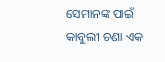ସେମାନଙ୍କ ପାଇଁ କାବୁଲୀ ଚଣା ଏକ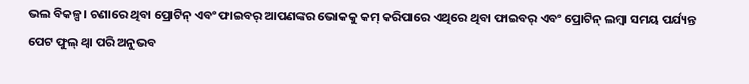ଭଲ ବିକଳ୍ପ। ଚଣାରେ ଥିବା ପ୍ରୋଟିନ୍ ଏବଂ ଫାଇବର୍ ଆପଣଙ୍କର ଭୋକକୁ କମ୍ କରିପାରେ ଏଥିରେ ଥିବା ଫାଇବର୍ ଏବଂ ପ୍ରୋଟିନ୍ ଲମ୍ବା ସମୟ ପର୍ଯ୍ୟନ୍ତ ପେଟ ଫୁଲ୍ ଥ୍ବା ପରି ଅନୁଭବ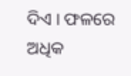ଦିଏ । ଫଳରେ ଅଧିକ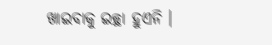ଖାଇବାକୁ ଇଚ୍ଛା ହୁଏନି ।